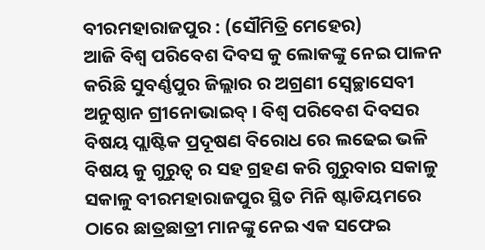ବୀରମହାରାଜପୁର : (ସୌମିତ୍ରି ମେହେର)
ଆଜି ବିଶ୍ୱ ପରିବେଶ ଦିବସ କୁ ଲୋକଙ୍କୁ ନେଇ ପାଳନ କରିଛି ସୁବର୍ଣ୍ଣପୁର ଜିଲ୍ଲାର ର ଅଗ୍ରଣୀ ସ୍ବେଚ୍ଛାସେବୀ ଅନୁଷ୍ଠାନ ଗ୍ରୀନୋଭାଇବ୍ । ବିଶ୍ୱ ପରିବେଶ ଦିବସର ବିଷୟ ପ୍ଲାଷ୍ଟିକ ପ୍ରଦୂଷଣ ବିରୋଧ ରେ ଲଢେଇ ଭଳି ବିଷୟ କୁ ଗୁରୁତ୍ଵ ର ସହ ଗ୍ରହଣ କରି ଗୁରୁବାର ସକାଳୁ ସକାଳୁ ବୀରମହାରାଜପୁର ସ୍ଥିତ ମିନି ଷ୍ଟାଡିୟମରେ ଠାରେ ଛାତ୍ରଛାତ୍ରୀ ମାନଙ୍କୁ ନେଇ ଏକ ସଫେଇ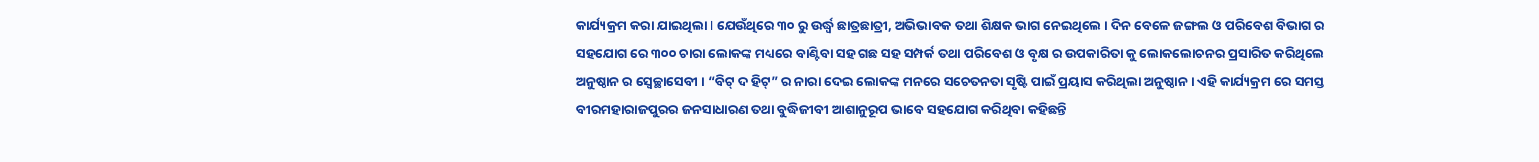କାର୍ଯ୍ୟକ୍ରମ କରା ଯାଇଥିଲା I ଯେଉଁଥିରେ ୩୦ ରୁ ଉର୍ଦ୍ଧ୍ବ ଛାତ୍ରଛାତ୍ରୀ, ଅଭିଭାବକ ତଥା ଶିକ୍ଷକ ଭାଗ ନେଇଥିଲେ । ଦିନ ବେଳେ ଜଙ୍ଗଲ ଓ ପରିବେଶ ବିଭାଗ ର ସହଯୋଗ ରେ ୩୦୦ ଚାରା ଲୋକଙ୍କ ମଧ୍ୟରେ ବାଣ୍ଟିବା ସହ ଗଛ ସହ ସମ୍ପର୍କ ତଥା ପରିବେଶ ଓ ବୃକ୍ଷ ର ଉପକାରିତା କୁ ଲୋକଲୋଚନର ପ୍ରସାରିତ କରିଥିଲେ ଅନୁଷ୍ଠାନ ର ସ୍ବେଚ୍ଛାସେବୀ । “ବିଟ୍ ଦ ହିଟ୍” ର ନାରା ଦେଇ ଲୋକଙ୍କ ମନରେ ସଚେତନତା ସୃଷ୍ଟି ପାଇଁ ପ୍ରୟାସ କରିଥିଲା ଅନୁଷ୍ଠାନ । ଏହି କାର୍ଯ୍ୟକ୍ରମ ରେ ସମସ୍ତ ବୀରମହାରାଜପୁରର ଜନସାଧାରଣ ତଥା ବୁଦ୍ଧିଜୀବୀ ଆଶାନୁରୂପ ଭାବେ ସହଯୋଗ କରିଥିବା କହିଛନ୍ତି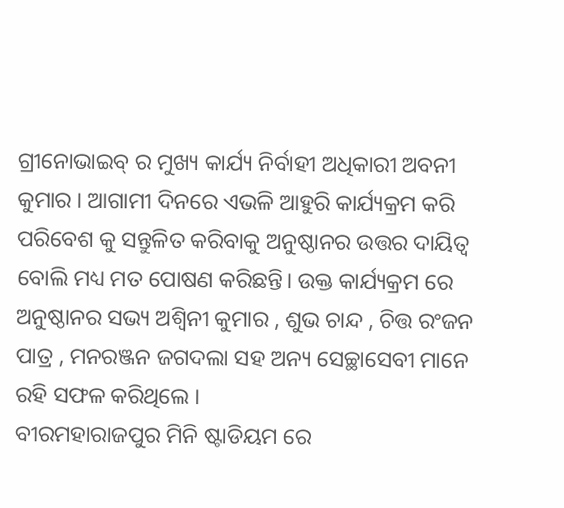ଗ୍ରୀନୋଭାଇବ୍ ର ମୁଖ୍ୟ କାର୍ଯ୍ୟ ନିର୍ବାହୀ ଅଧିକାରୀ ଅବନୀ କୁମାର । ଆଗାମୀ ଦିନରେ ଏଭଳି ଆହୁରି କାର୍ଯ୍ୟକ୍ରମ କରି ପରିବେଶ କୁ ସନ୍ତୁଳିତ କରିବାକୁ ଅନୁଷ୍ଠାନର ଉତ୍ତର ଦାୟିତ୍ଵ ବୋଲି ମଧ୍ୟ ମତ ପୋଷଣ କରିଛନ୍ତି। ଉକ୍ତ କାର୍ଯ୍ୟକ୍ରମ ରେ ଅନୁଷ୍ଠାନର ସଭ୍ୟ ଅଶ୍ଵିନୀ କୁମାର , ଶୁଭ ଚାନ୍ଦ , ଚିତ୍ତ ରଂଜନ ପାତ୍ର , ମନରଞ୍ଜନ ଜଗଦଲା ସହ ଅନ୍ୟ ସେଚ୍ଛାସେବୀ ମାନେ ରହି ସଫଳ କରିଥିଲେ ।
ବୀରମହାରାଜପୁର ମିନି ଷ୍ଟାଡିୟମ ରେ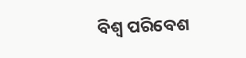ବିଶ୍ଵ ପରିବେଶ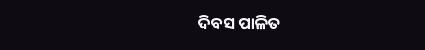ଦିବସ ପାଳିତ